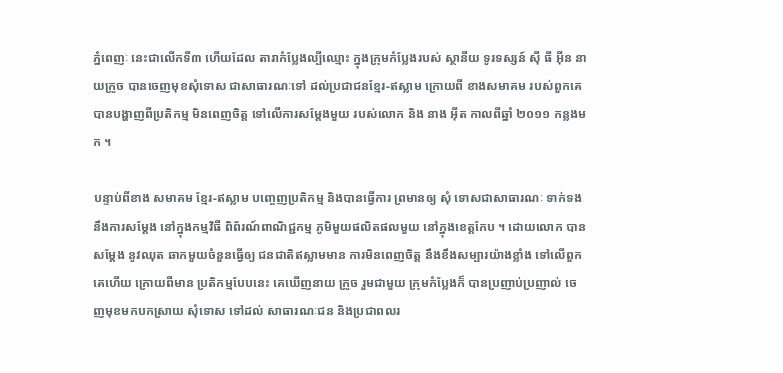ភ្នំពេញៈ នេះជាលើកទី៣ ហើយដែល តារាកំប្លែងល្បីឈ្មោះ ក្នុងក្រុមកំប្លែងរបស់ ស្ថានីយ ទូរទស្សន៍ ស៊ី ធី អ៊ីន នាយក្រូច បានចេញមុខសុំទោស ជាសាធារណៈទៅ ដល់ប្រជាជនខ្មែរ-ឥស្លាម ក្រោយពី ខាងសមាគម របស់ពួកគេ បានបង្ហាញពីប្រតិកម្ម មិនពេញចិត្ត ទៅលើការសម្តែងមួយ របស់លោក និង នាង អ៊ីត កាលពីឆ្នាំ ២០១១ កន្លងមក ។

បន្ទាប់ពីខាង សមាគម ខ្មែរ-ឥស្លាម បញ្ចេញប្រតិកម្ម និងបានធ្វើការ ព្រមានឲ្យ សុំ ទោសជាសាធារណៈ ទាក់ទងនឹងការសម្តែង នៅក្នុងកម្មវិធី ពិព័រណ៍ពាណិជ្ជកម្ម ភូមិមួយផលិតផលមួយ នៅក្នុងខេត្តកែប ។ ដោយលោក បានសម្តែង នូវឈុត ឆាកមួយចំនួនធ្វើឲ្យ ជនជាតិឥស្លាមមាន ការមិនពេញចិត្ត នឹងខឹងសម្បារយ៉ាងខ្លាំង ទៅលើពួកគេហើយ ក្រោយពីមាន ប្រតិកម្មបែបនេះ គេឃើញនាយ ក្រូច រួមជាមួយ ក្រុមកំប្លែងក៏ បានប្រញាប់ប្រញាល់ ចេញមុខមកបកស្រាយ សុំទោស ទៅដល់ សាធារណៈជន និងប្រជាពលរ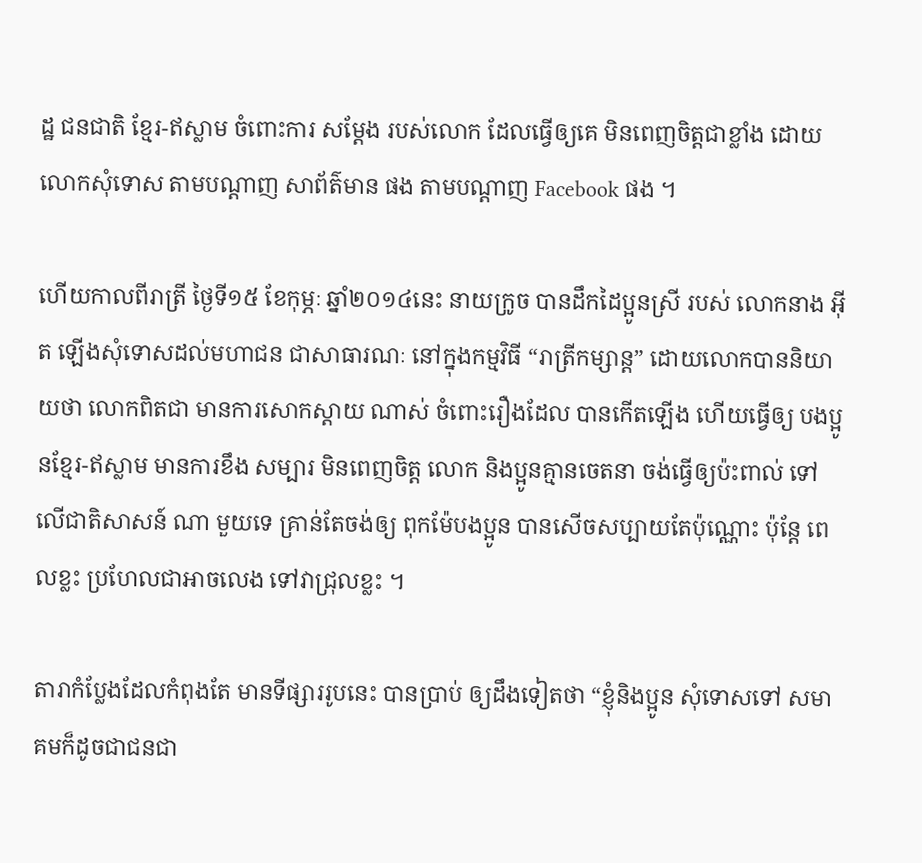ដ្ឋ ជនជាតិ ខ្មែរ-ឥស្លាម ចំពោះការ សម្តែង របស់លោក ដែលធ្វើឲ្យគេ មិនពេញចិត្តជាខ្លាំង ដោយលោកសុំទោស តាមបណ្តាញ សាព័ត៌មាន ផង តាមបណ្តាញ Facebook ផង ។

ហើយកាលពីរាត្រី ថ្ងៃទី១៥ ខែកុម្ភៈ ឆ្នាំ២០១៤នេះ នាយក្រូច បានដឹកដៃប្អូនស្រី របស់ លោកនាង អ៊ីត ឡើងសុំទោសដល់មហាជន ជាសាធារណៈ នៅក្នុងកម្មវិធី “រាត្រីកម្សាន្ត” ដោយលោកបាននិយាយថា លោកពិតជា មានការសោកស្តាយ ណាស់ ចំពោះរឿងដែល បានកើតឡើង ហើយធ្វើឲ្យ បងប្អូនខ្មែរ-ឥស្លាម មានការខឹង សម្បារ មិនពេញចិត្ត លោក និងប្អូនគ្មានចេតនា ចង់ធ្វើឲ្យប៉ះពាល់ ទៅលើជាតិសាសន៍ ណា មួយទេ គ្រាន់តែចង់ឲ្យ ពុកម៉ែបងប្អូន បានសើចសប្បាយតែប៉ុណ្ណោះ ប៉ុន្តែ ពេលខ្លះ ប្រហែលជាអាចលេង ទៅវាជ្រុលខ្លះ ។

តារាកំប្លែងដែលកំពុងតែ មានទីផ្សាររូបនេះ បានប្រាប់ ឲ្យដឹងទៀតថា “ខ្ញុំនិងប្អូន សុំទោសទៅ សមាគមក៏ដូចជាជនជា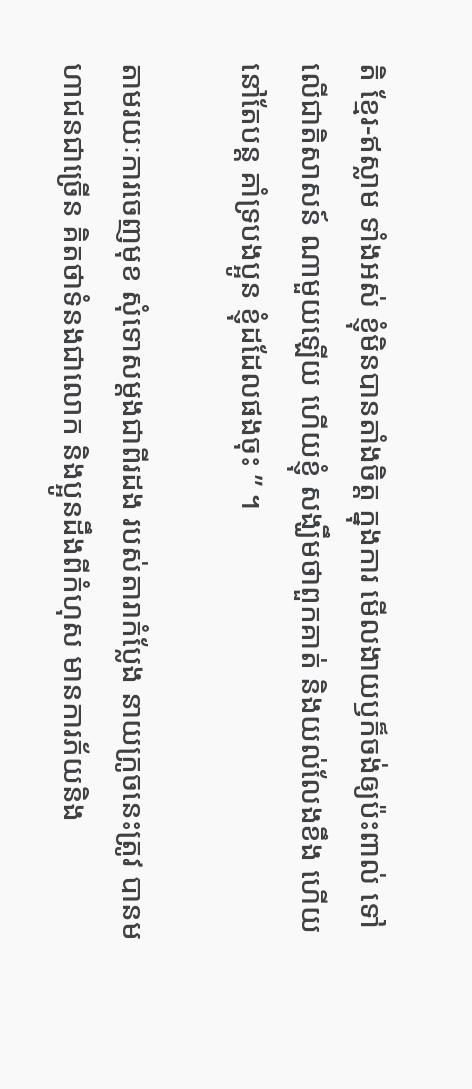តិ ខ្មែរ-ឥស្លាម ទាំងអស់ ខ្ញុំមិនបានតាំងចិត្ត ក្នុងការ មើលងាយឫក៏ចង់ឲ្យប៉ះពាល់ ទៅលើជាតិសាសន៍ ណាមួយឡើយ ហើយខ្ញុំ សង្ឃឹមថាពួកគាត់ និងយល់លែងខឹង ហើយនៅតែបន្ត គាំទ្របងប្អូន ខ្ញុំដដែលផងចុះ ” ។

តាមរយៈការចេញមុខ សុំទោសម្តងជាពីរដង របស់តារាកំប្លែង នាយក្រូចនេះត្រូវ បានមហាជនជាច្រើន គិតថាទំនងជាលោក និងប្អូនដឹងពីកំហុស មានការភ័យនិង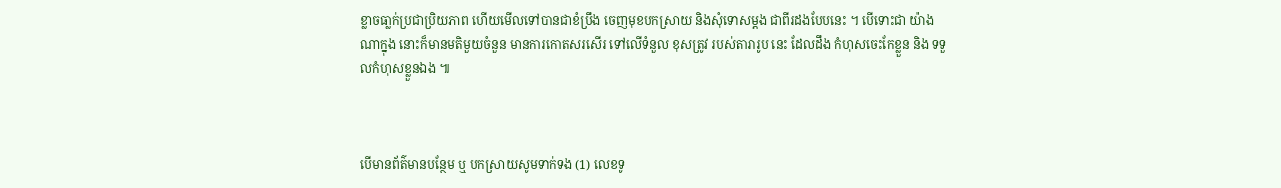ខ្លាចធា្លក់ប្រជាប្រិយភាព ហើយមើលទៅបានជាខំប្រឹង ចេញមុខបកស្រាយ និងសុំទោសម្តង ជាពីរដងបែបនេះ ។ បើទោះជា យ៉ាងណាក្នុង នោះក៏មានមតិមួយចំនួន មានការកោតសរសើរ ទៅលើទំនួល ខុសត្រូវ របស់តារារូប នេះ ដែលដឹង កំហុសចេះកែខ្លួន និង ទទួលកំហុសខ្លួនឯង ៕



បើមានព័ត៌មានបន្ថែម ឬ បកស្រាយសូមទាក់ទង (1) លេខទូ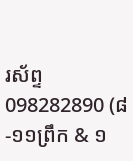រស័ព្ទ 098282890 (៨-១១ព្រឹក & ១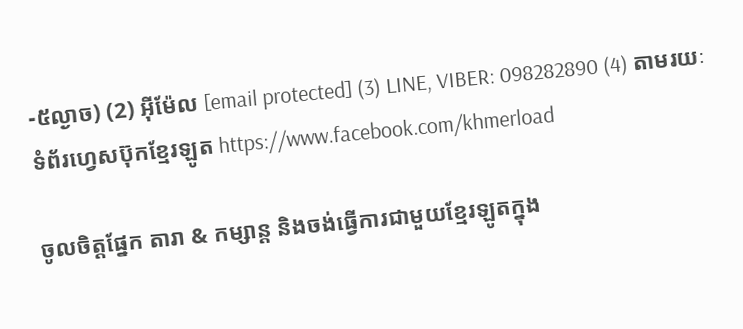-៥ល្ងាច) (2) អ៊ីម៉ែល [email protected] (3) LINE, VIBER: 098282890 (4) តាមរយៈទំព័រហ្វេសប៊ុកខ្មែរឡូត https://www.facebook.com/khmerload

ចូលចិត្តផ្នែក តារា & កម្សាន្ដ និងចង់ធ្វើការជាមួយខ្មែរឡូតក្នុង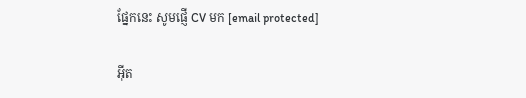ផ្នែកនេះ សូមផ្ញើ CV មក [email protected]

អ៊ីត